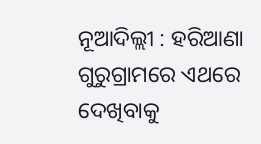ନୂଆଦିଲ୍ଲୀ : ହରିଆଣା ଗୁରୁଗ୍ରାମରେ ଏଥରେ ଦେଖିବାକୁ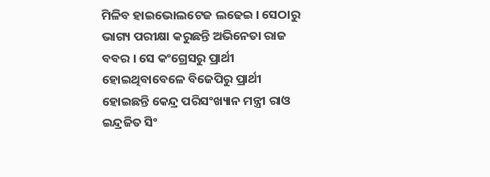ମିଳିବ ହାଇଭୋଲଟେଜ ଲଢେଇ । ସେଠାରୁ ଭାଗ୍ୟ ପରୀକ୍ଷା କରୁଛନ୍ତି ଅଭିନେତା ରାଜ ବବର । ସେ କଂଗ୍ରେସରୁ ପ୍ରାର୍ଥୀ ହୋଇଥିବାବେଳେ ବିଜେପିରୁ ପ୍ରାର୍ଥୀ ହୋଇଛନ୍ତି କେନ୍ଦ୍ର ପରିସଂଖ୍ୟାନ ମନ୍ତ୍ରୀ ରାଓ ଇନ୍ଦ୍ରଜିତ ସିଂ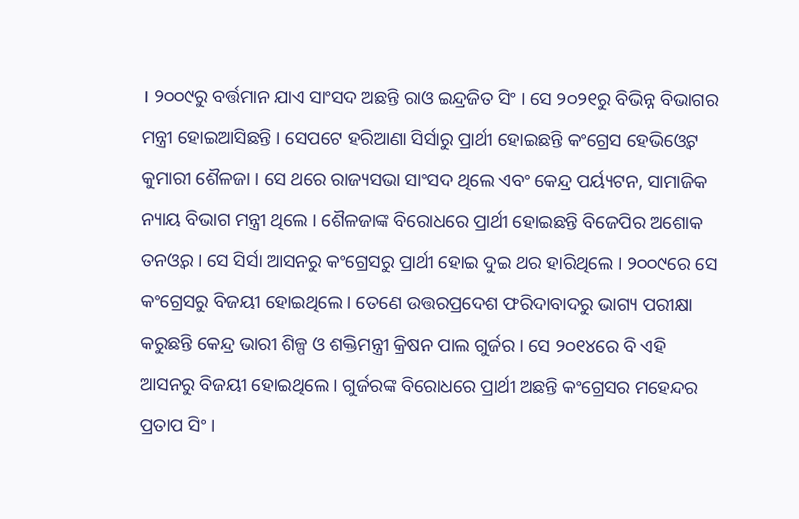। ୨୦୦୯ରୁ ବର୍ତ୍ତମାନ ଯାଏ ସାଂସଦ ଅଛନ୍ତି ରାଓ ଇନ୍ଦ୍ରଜିତ ସିଂ । ସେ ୨୦୨୧ରୁ ବିଭିନ୍ନ ବିଭାଗର ମନ୍ତ୍ରୀ ହୋଇଆସିଛନ୍ତି । ସେପଟେ ହରିଆଣା ସିର୍ସାରୁ ପ୍ରାର୍ଥୀ ହୋଇଛନ୍ତି କଂଗ୍ରେସ ହେଭିଓ୍ବେଟ କୁମାରୀ ଶୈଳଜା । ସେ ଥରେ ରାଜ୍ୟସଭା ସାଂସଦ ଥିଲେ ଏବଂ କେନ୍ଦ୍ର ପର୍ୟ୍ୟଟନ, ସାମାଜିକ ନ୍ୟାୟ ବିଭାଗ ମନ୍ତ୍ରୀ ଥିଲେ । ଶୈଳଜାଙ୍କ ବିରୋଧରେ ପ୍ରାର୍ଥୀ ହୋଇଛନ୍ତି ବିଜେପିର ଅଶୋକ ତନଓ୍ବର । ସେ ସିର୍ସା ଆସନରୁ କଂଗ୍ରେସରୁ ପ୍ରାର୍ଥୀ ହୋଇ ଦୁଇ ଥର ହାରିଥିଲେ । ୨୦୦୯ରେ ସେ କଂଗ୍ରେସରୁ ବିଜୟୀ ହୋଇଥିଲେ । ତେଣେ ଉତ୍ତରପ୍ରଦେଶ ଫରିଦାବାଦରୁ ଭାଗ୍ୟ ପରୀକ୍ଷା କରୁଛନ୍ତି କେନ୍ଦ୍ର ଭାରୀ ଶିଳ୍ପ ଓ ଶକ୍ତିମନ୍ତ୍ରୀ କ୍ରିଷନ ପାଲ ଗୁର୍ଜର । ସେ ୨୦୧୪ରେ ବି ଏହି ଆସନରୁ ବିଜୟୀ ହୋଇଥିଲେ । ଗୁର୍ଜରଙ୍କ ବିରୋଧରେ ପ୍ରାର୍ଥୀ ଅଛନ୍ତି କଂଗ୍ରେସର ମହେନ୍ଦର ପ୍ରତାପ ସିଂ ।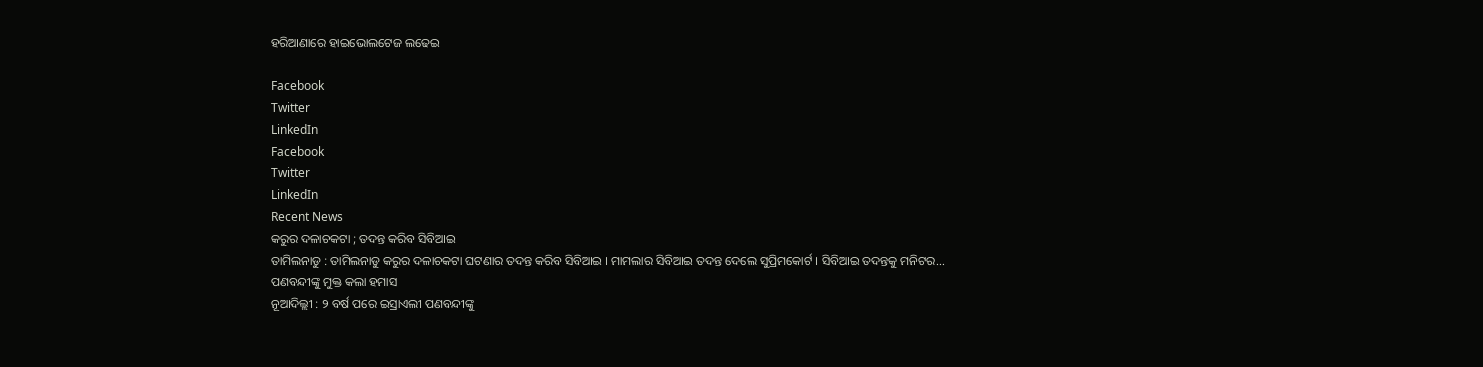ହରିଆଣାରେ ହାଇଭୋଲଟେଜ ଲଢେଇ

Facebook
Twitter
LinkedIn
Facebook
Twitter
LinkedIn
Recent News
କରୁର ଦଳାଚକଟା ; ତଦନ୍ତ କରିବ ସିବିଆଇ
ତାମିଲନାଡୁ : ତାମିଲନାଡୁ କରୁର ଦଳାଚକଟା ଘଟଣାର ତଦନ୍ତ କରିବ ସିବିଆଇ । ମାମଲାର ସିବିଆଇ ତଦନ୍ତ ଦେଲେ ସୁପ୍ରିମକୋର୍ଟ । ସିବିଆଇ ତଦନ୍ତକୁ ମନିଟର...
ପଣବନ୍ଦୀଙ୍କୁ ମୁକ୍ତ କଲା ହମାସ
ନୂଆଦିଲ୍ଲୀ : ୨ ବର୍ଷ ପରେ ଇସ୍ରାଏଲୀ ପଣବନ୍ଦୀଙ୍କୁ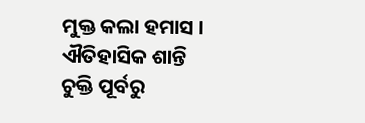ମୁକ୍ତ କଲା ହମାସ । ଐତିହାସିକ ଶାନ୍ତି ଚୁକ୍ତି ପୂର୍ବରୁ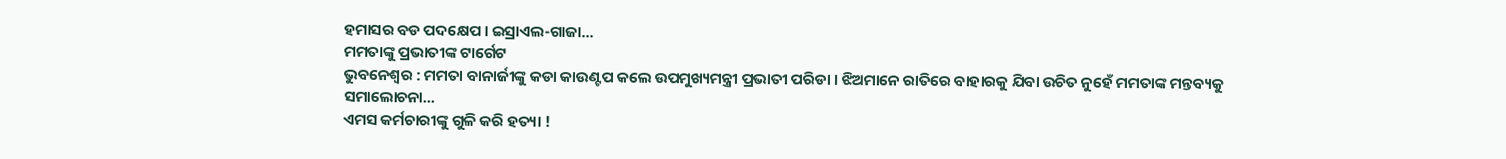ହମାସର ବଡ ପଦକ୍ଷେପ । ଇସ୍ରାଏଲ-ଗାଜା...
ମମତାଙ୍କୁ ପ୍ରଭାତୀଙ୍କ ଟାର୍ଗେଟ
ଭୁବନେଶ୍ୱର : ମମତା ବାନାର୍ଜୀଙ୍କୁ କଡା କାଉଣ୍ଟପ କଲେ ଉପମୁଖ୍ୟମନ୍ତ୍ରୀ ପ୍ରଭାତୀ ପରିଡା । ଝିଅମାନେ ରାତିରେ ବାହାରକୁ ଯିବା ଉଚିତ ନୁହେଁ ମମତାଙ୍କ ମନ୍ତବ୍ୟକୁ ସମାଲୋଚନା...
ଏମସ କର୍ମଚାରୀଙ୍କୁ ଗୁଳି କରି ହତ୍ୟା !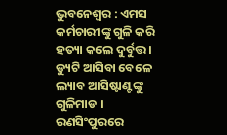ଭୁବନେଶ୍ୱର : ଏମସ କର୍ମଚାରୀଙ୍କୁ ଗୁଳି କରି ହତ୍ୟା କଲେ ଦୁର୍ବୁତ୍ତ । ଡ୍ୟୁଟି ଆସିବା ବେଳେ ଲ୍ୟାବ ଆସିଷ୍ଟାଣ୍ଟଙ୍କୁ ଗୁଳିମାଡ । ରଣସିଂପୁରରେ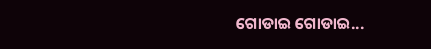ଗୋଡାଇ ଗୋଡାଇ...